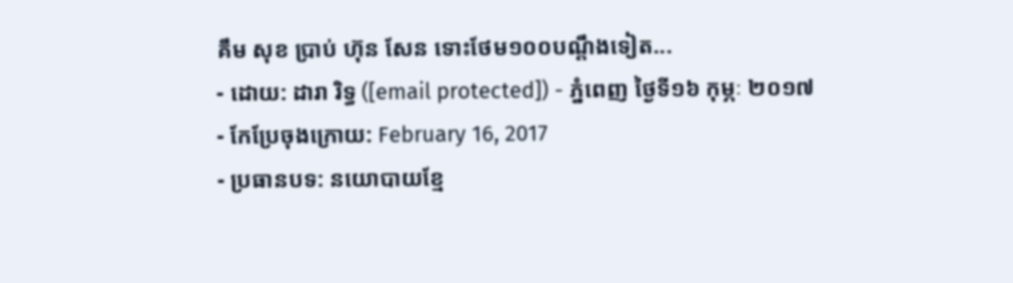គឹម សុខ ប្រាប់ ហ៊ុន សែន ទោះថែម១០០បណ្ដឹងទៀត...
- ដោយ: ដារា រិទ្ធ ([email protected]) - ភ្នំពេញ ថ្ងៃទី១៦ កុម្ភៈ ២០១៧
- កែប្រែចុងក្រោយ: February 16, 2017
- ប្រធានបទ: នយោបាយខ្មែ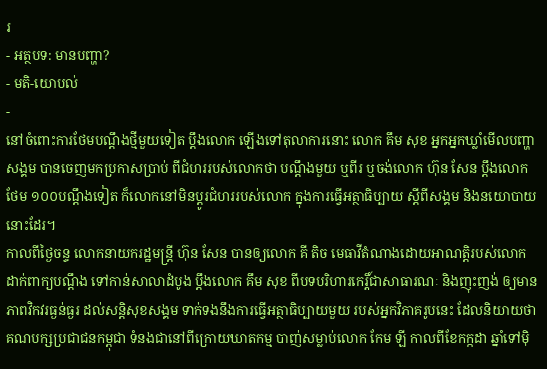រ
- អត្ថបទ: មានបញ្ហា?
- មតិ-យោបល់
-
នៅចំពោះការថែមបណ្ដឹងថ្មីមួយទៀត ប្ដឹងលោក ឡើងទៅតុលាការនោះ លោក គឹម សុខ អ្នកអ្នកឃ្លាំមើលបញ្ហាសង្គម បានចេញមកប្រកាសប្រាប់ ពីជំហររបស់លោកថា បណ្ដឹងមួយ ឬពីរ ឬចង់លោក ហ៊ុន សែន ប្ដឹងលោកថែម ១០០បណ្ដឹងទៀត ក៏លោកនៅមិនប្ដូរជំហររបស់លោក ក្នុងការធ្វើអត្ថាធិប្បាយ ស្ដីពីសង្គម និងនយោបាយនោះដែរ។
កាលពីថ្ងៃចន្ទ លោកនាយករដ្ឋមន្ត្រី ហ៊ុន សែន បានឲ្យលោក គី តិច មេធាវីតំណាងដោយអាណត្តិរបស់លោក ដាក់ពាក្យបណ្ដឹង ទៅកាន់សាលាដំបូង ប្ដឹងលោក គឹម សុខ ពីបទបរិហារកេរ្តិ៍ជាសាធារណៈ និងញុះញង់ ឲ្យមានភាពវិកវរធ្ងន់ធ្ងរ ដល់សន្តិសុខសង្គម ទាក់ទងនឹងការធ្វើអត្ថាធិប្បាយមួយ របស់អ្នកវិភាគរូបនេះ ដែលនិយាយថា គណបក្សប្រជាជនកម្ពុជា ទំនងជានៅពីក្រោយឃាតកម្ម បាញ់សម្លាប់លោក កែម ឡី កាលពីខែកក្កដា ឆ្នាំទៅម៉ិ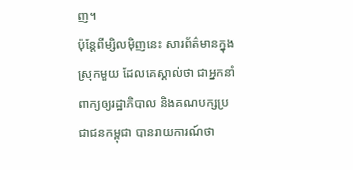ញ។
ប៉ុន្តែពីម្សិលម៉ិញនេះ សារព័ត៌មានក្នុងស្រុកមួយ ដែលគេស្គាល់ថា ជាអ្នកនាំពាក្យឲ្យរដ្ឋាភិបាល និងគណបក្សប្រជាជនកម្ពុជា បានរាយការណ៍ថា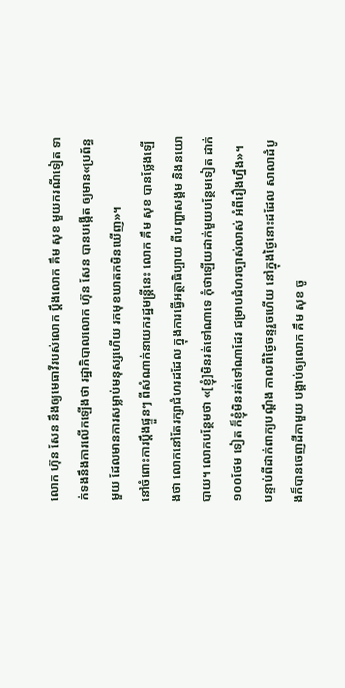លោក ហ៊ុន សែន នឹងឲ្យមេធាវីរបស់លោក ប្ដឹងលោក គឹម សុខ មួយករណីទៀត ទាក់ទងនឹងការលើកឡើងថា រដ្ឋាភិបាលលោក ហ៊ុន សែន បានបង្កើត ឲ្យមាន«ប្រព័ន្ធមួយ ដែលមានការសម្លាប់មនុស្សហើយ រកមុខឃាតកមិនឃើញ»។
នៅចំពោះការប្ដឹងផ្ទួនៗ ពីសំណាក់នាយករដ្ឋមន្ត្រីនេះ លោក គឹម សុខ បានថ្លែងឡើងថា លោកនៅតែរក្សាជំហរដដែល ក្នុងការធ្វើអត្ថាធិប្បាយ ពីបញ្ហាសង្គម និងនយោបាយ។ លោកបន្ថែមថា «[ខ្ញុំ]មិនរត់ទៅណាទេ កុំថាឡើយដាក់មួយបន្ថែមទៀត ដាក់១០០ថែម ទៀត ក៏ខ្ញុំមិនរត់ទៅណាដែរ ជម្រាបជំហរច្បាស់លាស់ អំពីរឿងហ្នឹង»។
បន្ទាប់ពីដាក់ពាក្យបណ្ដឹង កាលពីថ្ងៃចន្ទរួចហើយ នៅក្នុងថ្ងៃនោះដដែល សាលាដំបូងក៏បានចេញដីកាមួយ បង្គាប់ឲ្យលោក គឹម សុខ ចូ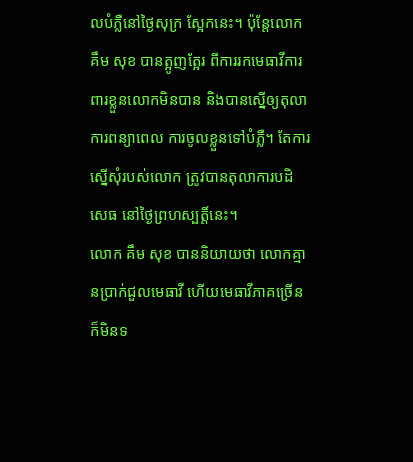លបំភ្លឺនៅថ្ងៃសុក្រ ស្អែកនេះ។ ប៉ុន្តែលោក គឹម សុខ បានត្អូញត្អែរ ពីការរកមេធាវីការពារខ្លួនលោកមិនបាន និងបានស្នើឲ្យតុលាការពន្យាពេល ការចូលខ្លួនទៅបំភ្លឺ។ តែការស្នើសុំរបស់លោក ត្រូវបានតុលាការបដិសេធ នៅថ្ងៃព្រហស្បត្តិ៍នេះ។
លោក គឹម សុខ បាននិយាយថា លោកគ្មានប្រាក់ជួលមេធាវី ហើយមេធាវីភាគច្រើន ក៏មិនទ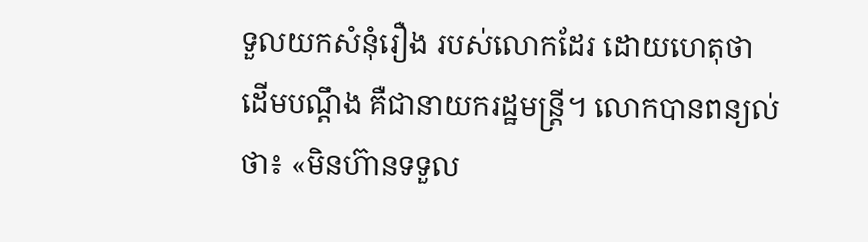ទួលយកសំនុំរឿង របស់លោកដែរ ដោយហេតុថា ដើមបណ្ដឹង គឺជានាយករដ្ឋមន្ត្រី។ លោកបានពន្យល់ថា៖ «មិនហ៊ានទទួល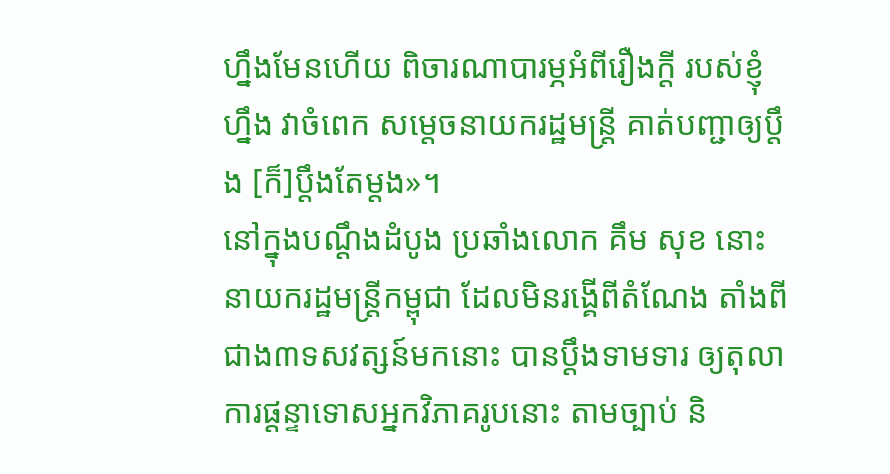ហ្នឹងមែនហើយ ពិចារណាបារម្ភអំពីរឿងក្តី របស់ខ្ញុំហ្នឹង វាចំពេក សម្តេចនាយករដ្ឋមន្ត្រី គាត់បញ្ជាឲ្យប្តឹង [ក៏]ប្ដឹងតែម្តង»។
នៅក្នុងបណ្ដឹងដំបូង ប្រឆាំងលោក គឹម សុខ នោះ នាយករដ្ឋមន្ត្រីកម្ពុជា ដែលមិនរង្គើពីតំណែង តាំងពីជាង៣ទសវត្សន៍មកនោះ បានប្ដឹងទាមទារ ឲ្យតុលាការផ្ដន្ទាទោសអ្នកវិភាគរូបនោះ តាមច្បាប់ និ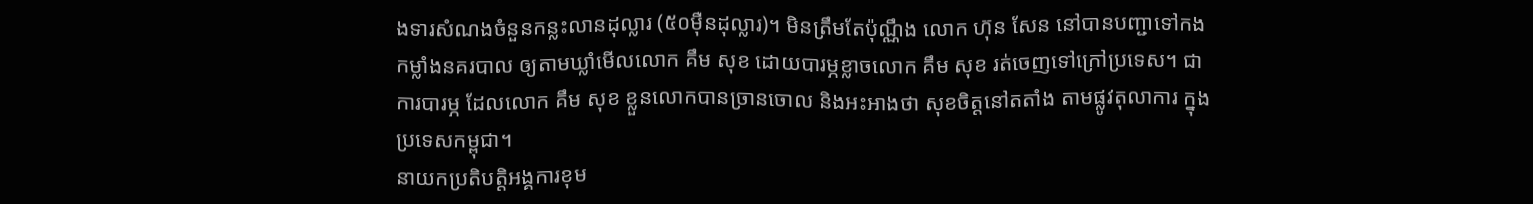ងទារសំណងចំនួនកន្លះលានដុល្លារ (៥០ម៉ឺនដុល្លារ)។ មិនត្រឹមតែប៉ុណ្ណឹង លោក ហ៊ុន សែន នៅបានបញ្ជាទៅកងកម្លាំងនគរបាល ឲ្យតាមឃ្លាំមើលលោក គឹម សុខ ដោយបារម្ភខ្លាចលោក គឹម សុខ រត់ចេញទៅក្រៅប្រទេស។ ជាការបារម្ភ ដែលលោក គឹម សុខ ខ្លួនលោកបានច្រានចោល និងអះអាងថា សុខចិត្តនៅតតាំង តាមផ្លូវតុលាការ ក្នុងប្រទេសកម្ពុជា។
នាយកប្រតិបត្តិអង្គការខុម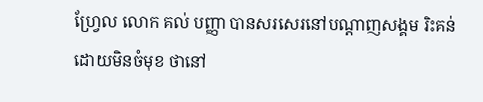ហ្វ្រែល លោក គល់ បញ្ញា បានសរសេរនៅបណ្ដាញសង្គម រិះគន់ដោយមិនចំមុខ ថានៅ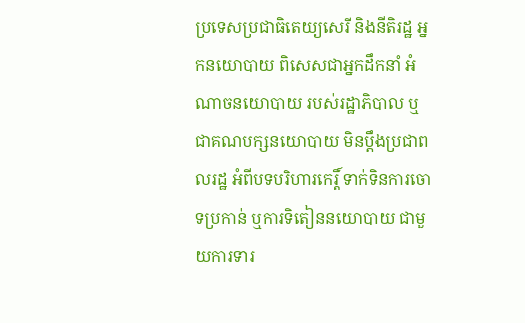ប្រទេសប្រជាធិតេយ្យសេរី និងនីតិរដ្ឋ អ្នកនយោបាយ ពិសេសជាអ្នកដឹកនាំ អំណាចនយោបាយ របស់រដ្ឋាភិបាល ឬជាគណបក្សនយោបាយ មិនប្តឹងប្រជាពលរដ្ឋ អំពីបទបរិហារកេរ្តិ៍ ទាក់ទិនការចោទប្រកាន់ ឬការទិតៀននយោបាយ ជាមួយការទារ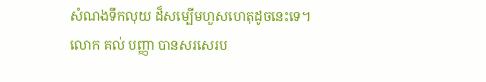សំណងទឹកលុយ ដ៏សម្បើមហួសហេតុដូចនេះទេ។
លោក គល់ បញ្ញា បានសរសេរប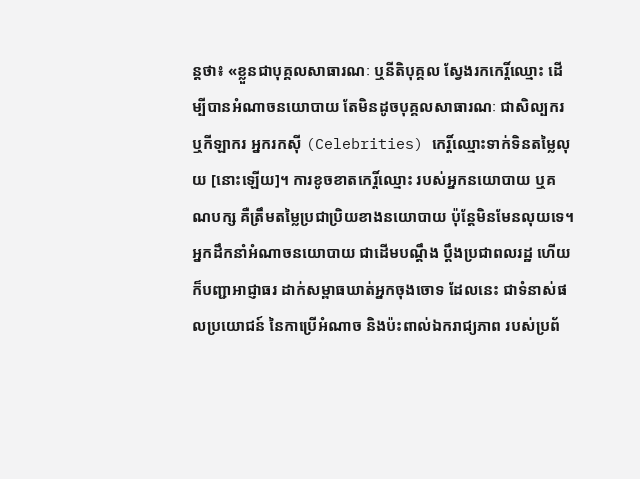ន្តថា៖ «ខ្លួនជាបុគ្គលសាធារណៈ ឬនីតិបុគ្គល ស្វែងរកកេរ្តិ៍ឈ្មោះ ដើម្បីបានអំណាចនយោបាយ តែមិនដូចបុគ្គលសាធារណៈ ជាសិល្បករ ឬកីឡាករ អ្នករកសុី (Celebrities) កេរ្តិ៍ឈ្មោះទាក់ទិនតម្លៃលុយ [នោះឡើយ]។ ការខូចខាតកេរ្តិ៍ឈ្មោះ របស់អ្នកនយោបាយ ឬគណបក្ស គឺត្រឹមតម្លៃប្រជាប្រិយខាងនយោបាយ ប៉ុន្តែមិនមែនលុយទេ។ អ្នកដឹកនាំអំណាចនយោបាយ ជាដើមបណ្តឹង ប្តឹងប្រជាពលរដ្ឋ ហើយក៏បញ្ជាអាជ្ញាធរ ដាក់សម្ពាធឃាត់អ្នកចុងចោទ ដែលនេះ ជាទំនាស់ផលប្រយោជន៍ នៃកាប្រើអំណាច និងប៉ះពាល់ឯករាជ្យភាព របស់ប្រព័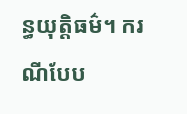ន្ធយុត្តិធម៌។ ករណីបែប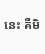នេះ គឺមិ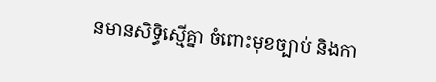នមានសិទ្ធិស្មើគ្នា ចំពោះមុខច្បាប់ និងកា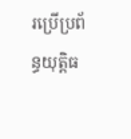រប្រើប្រព័ន្ធយុត្តិធ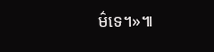ម៌ទេ។»៕